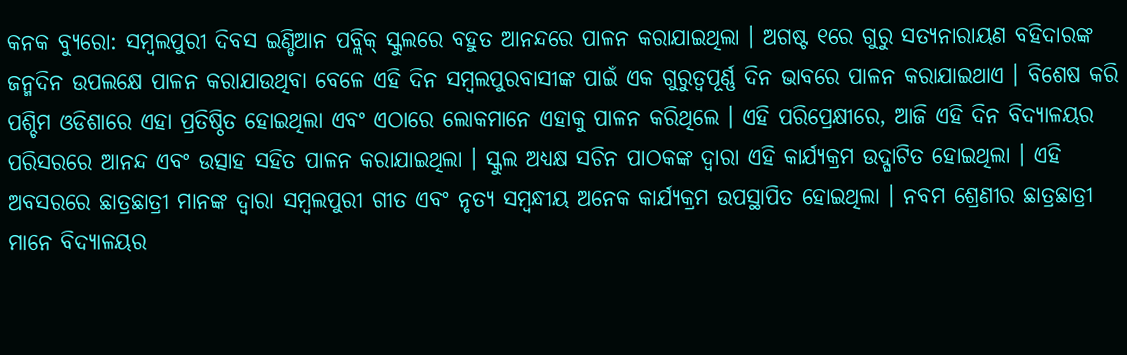କନକ ବ୍ୟୁରୋ: ସମ୍ବଲପୁରୀ ଦିବସ ଇଣ୍ଡିଆନ ପବ୍ଲିକ୍ ସ୍କୁଲରେ ବହୁତ ଆନନ୍ଦରେ ପାଳନ କରାଯାଇଥିଲା । ଅଗଷ୍ଟ ୧ରେ ଗୁରୁ ସତ୍ୟନାରାୟଣ ବହିଦାରଙ୍କ ଜନ୍ମଦିନ ଉପଲକ୍ଷେ ପାଳନ କରାଯାଉଥିବା ବେଳେ ଏହି ଦିନ ସମ୍ବଲପୁରବାସୀଙ୍କ ପାଇଁ ଏକ ଗୁରୁତ୍ୱପୂର୍ଣ୍ଣ ଦିନ ଭାବରେ ପାଳନ କରାଯାଇଥାଏ । ବିଶେଷ କରି ପଶ୍ଚିମ ଓଡିଶାରେ ଏହା ପ୍ରତିଷ୍ଠିତ ହୋଇଥିଲା ଏବଂ ଏଠାରେ ଲୋକମାନେ ଏହାକୁ ପାଳନ କରିଥିଲେ । ଏହି ପରିପ୍ରେକ୍ଷୀରେ, ଆଜି ଏହି ଦିନ ବିଦ୍ୟାଳୟର ପରିସରରେ ଆନନ୍ଦ ଏବଂ ଉତ୍ସାହ ସହିତ ପାଳନ କରାଯାଇଥିଲା । ସ୍କୁଲ ଅଧ୍ୟକ୍ଷ ସଚିନ ପାଠକଙ୍କ ଦ୍ୱାରା ଏହି କାର୍ଯ୍ୟକ୍ରମ ଉଦ୍ଘାଟିତ ହୋଇଥିଲା । ଏହି ଅବସରରେ ଛାତ୍ରଛାତ୍ରୀ ମାନଙ୍କ ଦ୍ୱାରା ସମ୍ବଲପୁରୀ ଗୀତ ଏବଂ ନୃତ୍ୟ ସମ୍ବନ୍ଧୀୟ ଅନେକ କାର୍ଯ୍ୟକ୍ରମ ଉପସ୍ଥାପିତ ହୋଇଥିଲା । ନବମ ଶ୍ରେଣୀର ଛାତ୍ରଛାତ୍ରୀ ମାନେ ବିଦ୍ୟାଳୟର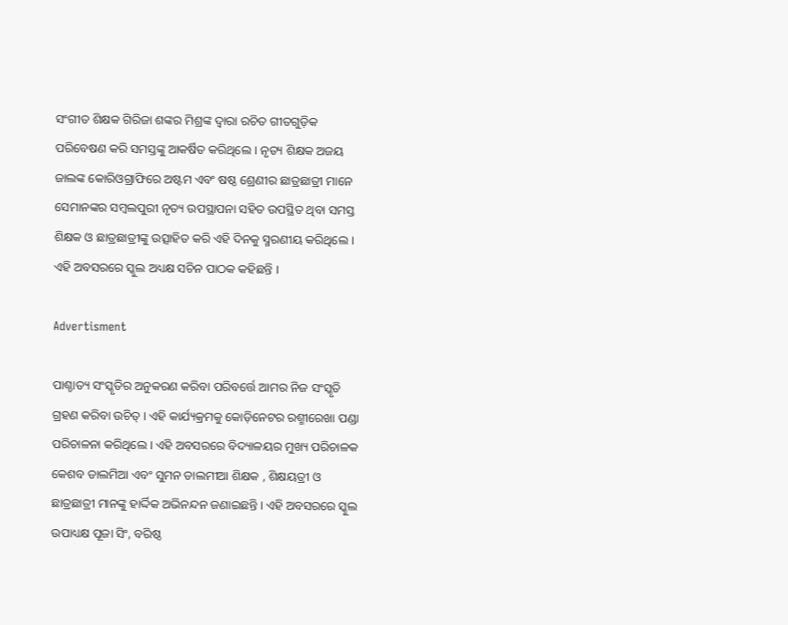ସଂଗୀତ ଶିକ୍ଷକ ଗିରିଜା ଶଙ୍କର ମିଶ୍ରଙ୍କ ଦ୍ୱାରା ରଚିତ ଗୀତଗୁଡ଼ିକ ପରିବେଷଣ କରି ସମସ୍ତଙ୍କୁ ଆକର୍ଷିତ କରିଥିଲେ । ନୃତ୍ୟ ଶିକ୍ଷକ ଅଜୟ ଜାଲଙ୍କ କୋରିଓଗ୍ରାଫିରେ ଅଷ୍ଟମ ଏବଂ ଷଷ୍ଠ ଶ୍ରେଣୀର ଛାତ୍ରଛାତ୍ରୀ ମାନେ ସେମାନଙ୍କର ସମ୍ବଲପୁରୀ ନୃତ୍ୟ ଉପସ୍ଥାପନା ସହିତ ଉପସ୍ଥିତ ଥିବା ସମସ୍ତ ଶିକ୍ଷକ ଓ ଛାତ୍ରଛାତ୍ରୀଙ୍କୁ ଉତ୍ସାହିତ କରି ଏହି ଦିନକୁ ସ୍ମରଣୀୟ କରିଥିଲେ । ଏହି ଅବସରରେ ସ୍କୁଲ ଅଧ୍ୟକ୍ଷ ସଚିନ ପାଠକ କହିଛନ୍ତି ।

Advertisment

ପାଶ୍ଚାତ୍ୟ ସଂସ୍କୃତିର ଅନୁକରଣ କରିବା ପରିବର୍ତ୍ତେ ଆମର ନିଜ ସଂସ୍କୃତି ଗ୍ରହଣ କରିବା ଉଚିତ୍ । ଏହି କାର୍ଯ୍ୟକ୍ରମକୁ କୋଡ଼ିନେଟର ରଶ୍ମୀରେଖା ପଣ୍ଡା ପରିଚାଳନା କରିଥିଲେ । ଏହି ଅବସରରେ ବିଦ୍ୟାଳୟର ମୁଖ୍ୟ ପରିଚାଳକ କେଶବ ଡାଲମିଆ ଏବଂ ସୁମନ ଡାଲମୀଆ ଶିକ୍ଷକ , ଶିକ୍ଷୟତ୍ରୀ ଓ ଛାତ୍ରଛାତ୍ରୀ ମାନଙ୍କୁ ହାର୍ଦ୍ଦିକ ଅଭିନନ୍ଦନ ଜଣାଇଛନ୍ତି । ଏହି ଅବସରରେ ସ୍କୁଲ ଉପାଧ୍ୟକ୍ଷ ପୂଜା ସିଂ, ବରିଷ୍ଠ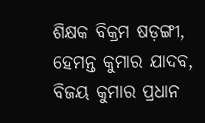ଶିକ୍ଷକ ବିକ୍ରମ ଷଡ଼ଙ୍ଗୀ, ହେମନ୍ତ କୁମାର ଯାଦବ, ବିଜୟ କୁମାର ପ୍ରଧାନ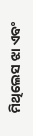ମିଥିଲେସ ଝା ଏବଂ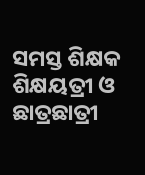ସମସ୍ତ ଶିକ୍ଷକ ଶିକ୍ଷୟତ୍ରୀ ଓ ଛାତ୍ରଛାତ୍ରୀ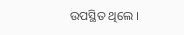ଉପସ୍ଥିତ ଥିଲେ ।